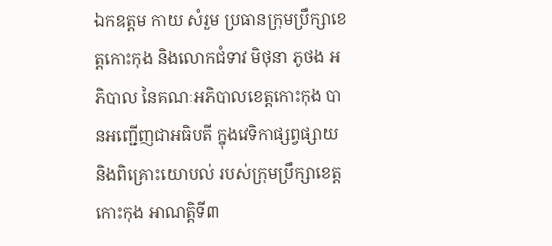ឯកឧត្តម កាយ សំរួម ប្រធានក្រុមប្រឹក្សាខេត្តកោះកុង និងលោកជំទាវ មិថុនា ភូថង អភិបាល នៃគណៈអភិបាលខេត្តកោះកុង បានអញ្ជើញជាអធិបតី ក្នុងវេទិកាផ្សព្វផ្សាយ និងពិគ្រោះយោបល់ របស់ក្រុមប្រឹក្សាខេត្តកោះកុង អាណត្តិទី៣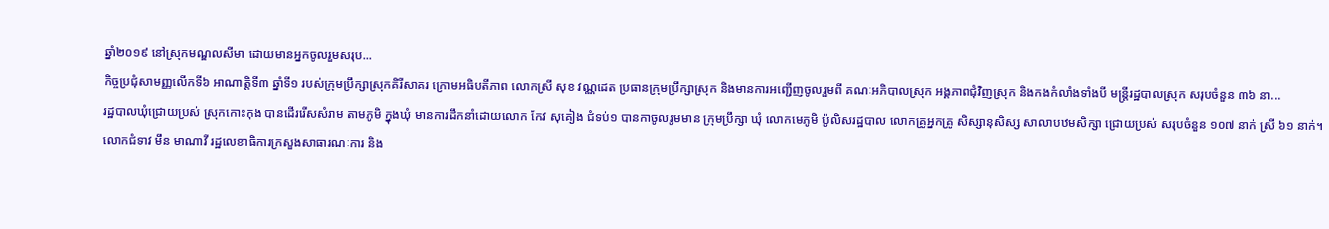ឆ្នាំ២០១៩ នៅស្រុកមណ្ឌលសីមា ដោយមានអ្នកចូលរួមសរុប...
កិច្ចប្រជុំសាមញ្ញលើកទី៦ អាណាត្តិទី៣ ឆ្នាំទី១ របស់ក្រុមប្រឹក្សាស្រុកគិរីសាគរ ក្រោមអធិបតីភាព លោកស្រី សុខ វណ្ណដេត ប្រធានក្រុមប្រឹក្សាស្រុក និងមានការអញ្ជើញចូលរួមពី គណៈអភិបាលស្រុក អង្គភាពជុំវិញស្រុក និងកងកំលាំងទាំងបី មន្ត្រីរដ្ឋបាលស្រុក សរុបចំនួន ៣៦ នា...
រដ្ឋបាលឃុំជ្រោយប្រស់ ស្រុកកោះកុង បានដើររើសសំរាម តាមភូមិ ក្នុងឃុំ មានការដឹកនាំដោយលោក កែវ សុគៀង ជំទប់១ បានកាចូលរូមមាន ក្រុមប្រឹក្សា ឃុំ លោកមេភូមិ ប៉ូលិសរដ្ឋបាល លោកគ្រូអ្នកគ្រូ សិស្សានុសិស្ស សាលាបឋមសិក្សា ជ្រោយប្រស់ សរុបចំនួន ១០៧ នាក់ ស្រី ៦១ នាក់។
លោកជំទាវ មឹន មាណាវី រដ្ឋលេខាធិការក្រសួងសាធារណៈការ និង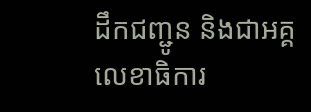ដឹកជញ្ជូន និងជាអគ្គលេខាធិការ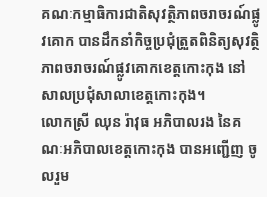គណៈកម្មាធិការជាតិសុវត្ថិភាពចរាចរណ៍ផ្លូវគោក បានដឹកនាំកិច្ចប្រជុំត្រួតពិនិត្យសុវត្ថិភាពចរាចរណ៍ផ្លូវគោកខេត្តកោះកុង នៅសាលប្រជុំសាលាខេត្តកោះកុង។
លោកស្រី ឈុន រ៉ាវុធ អភិបាលរង នៃគណៈអភិបាលខេត្តកោះកុង បានអញ្ជើញ ចូលរួម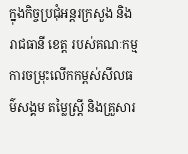ក្នុងកិច្ចប្រជុំអន្តរក្រសួង និងរាជធានី ខេត្ត របស់គណៈកម្មការចម្រុះលើកកម្ពស់សីលធម៌សង្គម តម្លៃស្ត្រី និងគ្រួសារ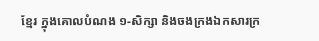ខ្មែរ ក្នុងគោលបំណង ១-សិក្សា និងចងក្រងឯកសារក្រ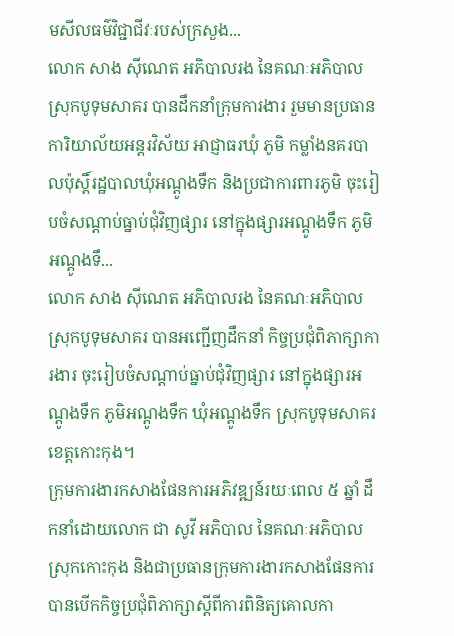មសីលធម៌វិជ្ជាជីវៈរបស់ក្រសួង...
លោក សាង ស៊ីណេត អភិបាលរង នៃគណៈអភិបាលស្រុកបូទុមសាគរ បានដឹកនាំក្រុមការងារ រួមមានប្រធានការិយាល័យអន្តរវិស័យ អាជ្ញាធរឃុំ ភូមិ កម្លាំងនគរបាលប៉ុស្ដិ៍រដ្ឋបាលឃុំអណ្ដូងទឹក និងប្រជាការពារភូមិ ចុះរៀបចំសណ្ដាប់ធ្នាប់ជុំវិញផ្សារ នៅក្នុងផ្សារអណ្ដូងទឹក ភូមិអណ្ដូងទឹ...
លោក សាង ស៊ីណេត អភិបាលរង នៃគណៈអភិបាលស្រុកបូទុមសាគរ បានអញ្ជើញដឹកនាំ កិច្ចប្រជុំពិភាក្សាការងារ ចុះរៀបចំសណ្ដាប់ធ្នាប់ជុំវិញផ្សារ នៅក្នុងផ្សារអណ្ដូងទឹក ភូមិអណ្ដូងទឹក ឃុំអណ្ដូងទឹក ស្រុកបូទុមសាគរ ខេត្តកោះកុង។
ក្រុមការងារកសាងផែនការអភិវឌ្ឍន៍រយៈពេល ៥ ឆ្នាំ ដឹកនាំដោយលោក ជា សូវី អភិបាល នៃគណៈអភិបាលស្រុកកោះកុង និងជាប្រធានក្រុមការងារកសាងផែនការ បានបើកកិច្ចប្រជុំពិភាក្សាស្តីពីការពិនិត្យគោលកា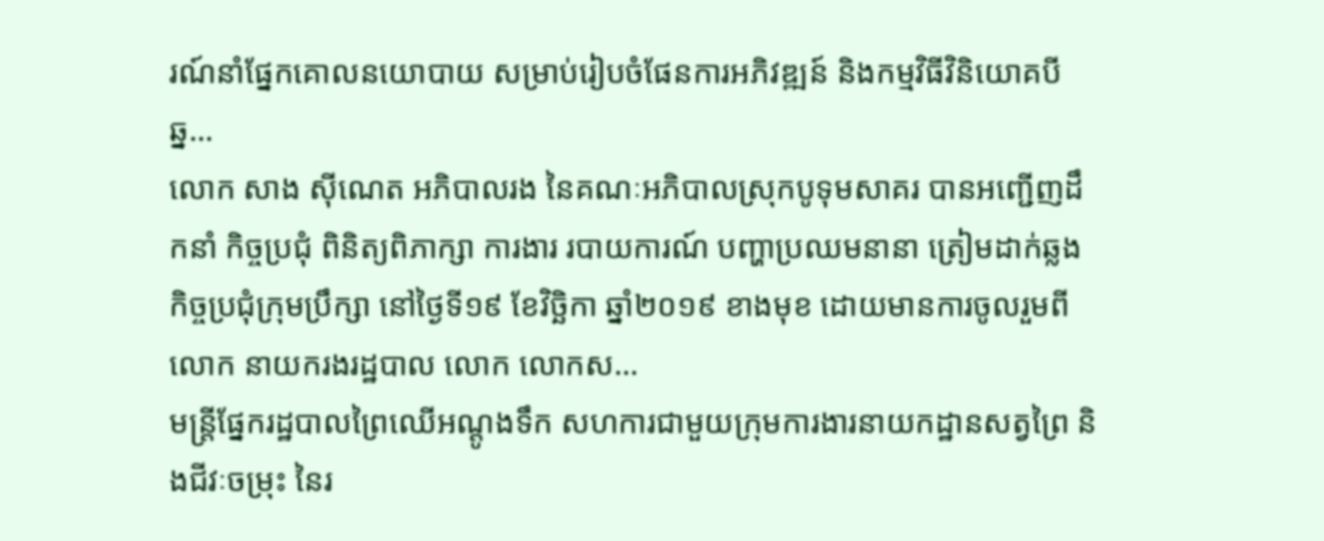រណ៍នាំផ្នែកគោលនយោបាយ សម្រាប់រៀបចំផែនការអភិវឌ្ឍន៍ និងកម្មវិធីវិនិយោគបីឆ្ន...
លោក សាង ស៊ីណេត អភិបាលរង នៃគណៈអភិបាលស្រុកបូទុមសាគរ បានអញ្ជើញដឹកនាំ កិច្ចប្រជុំ ពិនិត្យពិភាក្សា ការងារ របាយការណ៍ បញ្ហាប្រឈមនានា ត្រៀមដាក់ឆ្លងកិច្ចប្រជុំក្រុមប្រឹក្សា នៅថ្ងៃទី១៩ ខែវិច្ឆិកា ឆ្នាំ២០១៩ ខាងមុខ ដោយមានការចូលរួមពី លោក នាយករងរដ្ឋបាល លោក លោកស...
មន្ត្រីផ្នែករដ្ឋបាលព្រៃឈើអណ្ដូងទឹក សហការជាមួយក្រុមការងារនាយកដ្ឋានសត្វព្រៃ និងជីវៈចម្រុះ នៃរ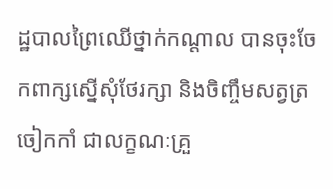ដ្ឋបាលព្រៃឈើថ្នាក់កណ្ដាល បានចុះចែកពាក្សស្នើសុំថែរក្សា និងចិញ្ចឹមសត្វត្រចៀកកាំ ជាលក្ខណៈគ្រួ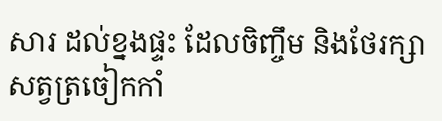សារ ដល់ខ្នងផ្ទះ ដែលចិញ្ចឹម និងថែរក្សាសត្វត្រចៀកកាំ